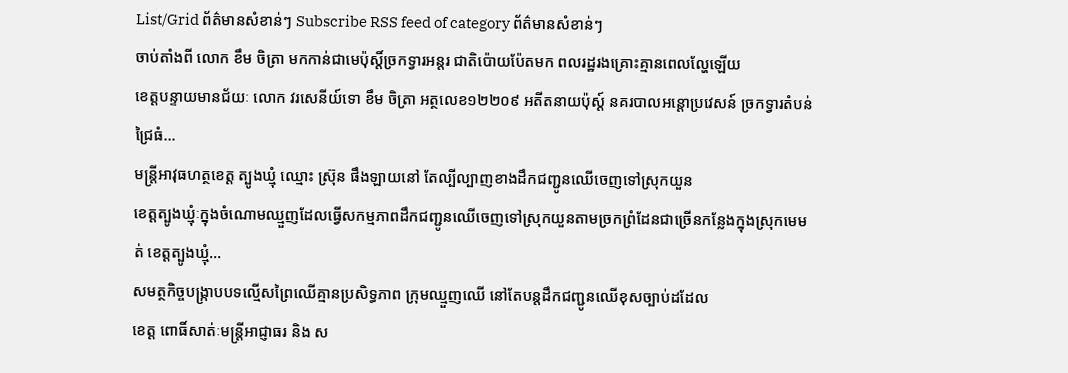List/Grid ព័ត៌មានសំខាន់ៗ Subscribe RSS feed of category ព័ត៌មានសំខាន់ៗ
ចាប់តាំងពី លោក ខឹម ចិត្រា មកកាន់ជាមេប៉ុស្តិ៍ច្រកទ្វារអន្តរ ជាតិប៉ោយប៉ែតមក ពលរដ្ឋរងគ្រោះគ្មានពេលល្ហែឡើយ
ខេត្តបន្ទាយមានជ័យៈ លោក វរសេនីយ៍ទោ ខឹម ចិត្រា អត្ថលេខ១២២០៩ អតីតនាយប៉ុស្ត៍ នគរបាលអន្តោប្រវេសន៍ ច្រកទ្វារតំបន់ជ្រៃធំ...
មន្ត្រីអាវុធហត្ថខេត្ត ត្បូងឃ្មុំ ឈ្មោះ ស្រ៊ុន ផឹងឡាយនៅ តែល្បីល្បាញខាងដឹកជញ្ជូនឈើចេញទៅស្រុកយួន
ខេត្តត្បូងឃ្មុំៈក្នុងចំណោមឈ្មួញដែលធ្វើសកម្មភាពដឹកជញ្ជូនឈើចេញទៅស្រុកយួនតាមច្រកព្រំដែនជាច្រើនកន្លែងក្នុងស្រុកមេមត់ ខេត្តត្បូងឃ្មុំ...
សមត្ថកិច្ចបង្ក្រាបបទល្មើសព្រៃឈើគ្មានប្រសិទ្ធភាព ក្រុមឈ្មួញឈើ នៅតែបន្តដឹកជញ្ជូនឈើខុសច្បាប់ដដែល
ខេត្ត ពោធិ៍សាត់ៈមន្ត្រីអាជ្ញាធរ និង ស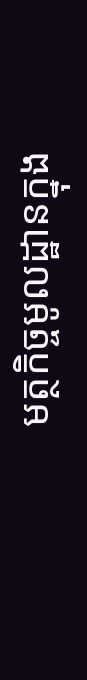មត្ថកិច្ចមូលដ្ឋានក្នុង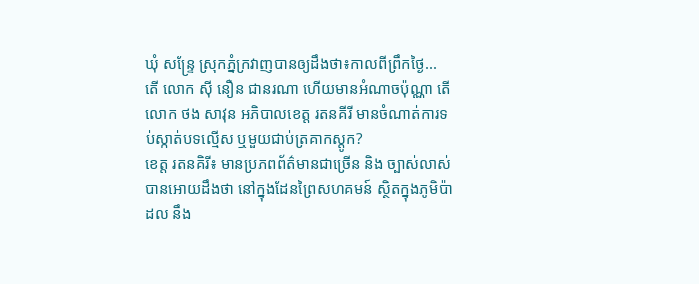ឃុំ សន្ទ្រែ ស្រុកភ្នំក្រវាញបានឲ្យដឹងថា៖កាលពីព្រឹកថ្ងៃ...
តើ លោក ស៊ី នឿន ជានរណា ហើយមានអំណាចប៉ុណ្ណា តើ លោក ថង សាវុន អភិបាលខេត្ត រតនគីរី មានចំណាត់ការទប់ស្កាត់បទល្មើស ឬមួយជាប់ត្រគាកស្តូក?
ខេត្ត រតនគិរី៖ មានប្រភពព័ត៌មានជាច្រើន និង ច្បាស់លាស់បានអោយដឹងថា នៅក្នុងដែនព្រៃសហគមន៍ ស្ថិតក្នុងភូមិប៉ាដល នឹង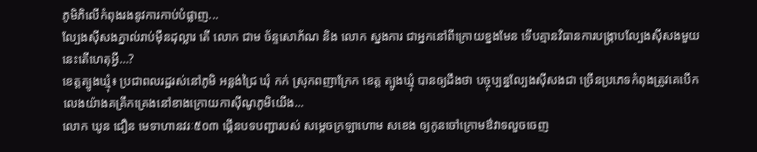ភូមិភិលើកំពុងរងនូវការកាប់បំផ្លាញ...
ល្បែងស៊ីសងភ្នាល់រាប់ម៉ឺនដុល្លារ តើ លោក ជាម ច័ន្ទសោភ័ណ និង លោក ស្នងការ ជាអ្នកនៅពីក្រោយខ្នងមែន ទើបគ្មានវិធានការបង្រ្កាបល្បែងស៊ីសងមួយនេះតើហេតុអ្វី…?
ខេត្តត្បូងឃ្មុំ៖ ប្រជាពលរដ្ឋរស់នៅភូមិ អន្លង់ជ្រៃ ឃុំ កក់ ស្រុកពញាក្រែក ខេត្ត ត្បូងឃ្មុំ បានឲ្យដឹងថា បច្ចុប្បន្នល្បែងស៊ីសងជា ច្រើនប្រភេទកំពុងត្រូវគេបើកលេងយ៉ាងគគ្រឹកគ្រេងនៅខាងក្រោយកាស៊ីណូភូមិយើង...
លោក ឃូន ជឿន មេទាហានវរៈ៥០៣ ផ្គើនបទបញ្ជារបស់ សម្តេចក្រឡាហោម សខេង ឲ្យកូនចៅក្រោមឳវាទលួចចេញ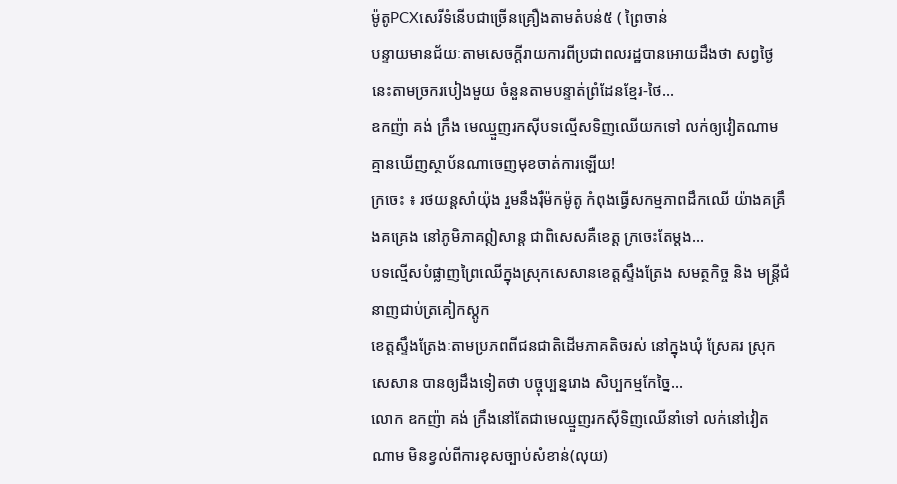ម៉ូតូPCXសេរីទំនើបជាច្រើនគ្រឿងតាមតំបន់៥ ( ព្រៃចាន់
បន្ទាយមានជ័យៈតាមសេចក្តីរាយការពីប្រជាពលរដ្ឋបានអោយដឹងថា សព្វថ្ងៃនេះតាមច្រករបៀងមួយ ចំនួនតាមបន្ទាត់ព្រំដែនខ្មែរ-ថៃ...
ឧកញ៉ា គង់ ក្រឹង មេឈ្មួញរកស៊ីបទល្មើសទិញឈើយកទៅ លក់ឲ្យវៀតណាម គ្មានឃើញស្ថាប័នណាចេញមុខចាត់ការឡើយ!
ក្រចេះ ៖ រថយន្តសាំយ៉ុង រួមនឹងរ៉ឺម៉កម៉ូតូ កំពុងធ្វើសកម្មភាពដឹកឈើ យ៉ាងគគ្រឹងគគ្រេង នៅភូមិភាគឦសាន្ត ជាពិសេសគឺខេត្ត ក្រចេះតែម្តង...
បទល្មើសបំផ្លាញព្រៃឈើក្នុងស្រុកសេសានខេត្តស្ទឹងត្រែង សមត្ថកិច្ច និង មន្រ្តីជំនាញជាប់ត្រគៀកស្តូក
ខេត្តស្ទឹងត្រែងៈតាមប្រភពពីជនជាតិដើមភាគតិចរស់ នៅក្នុងឃុំ ស្រែគរ ស្រុក សេសាន បានឲ្យដឹងទៀតថា បច្ចុប្បន្នរោង សិប្បកម្មកែច្នៃ...
លោក ឧកញ៉ា គង់ ក្រឹងនៅតែជាមេឈ្មួញរកស៊ីទិញឈើនាំទៅ លក់នៅវៀតណាម មិនខ្វល់ពីការខុសច្បាប់សំខាន់(លុយ)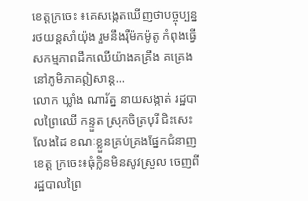ខេត្តក្រចេះ ៖គេសង្កេតឃើញថាបច្ចុប្បន្ន រថយន្តសាំយ៉ុង រួមនឹងរ៉ឺម៉កម៉ូតូ កំពុងធ្វើសកម្មភាពដឹកឈើយ៉ាងគគ្រឹង គគ្រេង នៅភូមិភាគឦសាន្ត...
លោក ឃ្លាំង ណារ័ត្ន នាយសង្កាត់ រដ្ឋបាលព្រៃឈើ កន្ទួត ស្រុកចិត្របុរី ជិះសេះលែងដៃ ខណៈខ្លួនគ្រប់គ្រងផ្នែកជំនាញ
ខេត្ត ក្រចេះ៖ធុំក្លិនមិនសូវស្រួល ចេញពីរដ្ឋបាលព្រៃ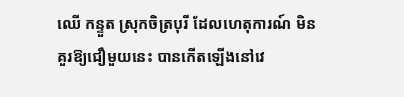ឈើ កន្ទួត ស្រុកចិត្របុរី ដែលហេតុការណ៍ មិនគួរឱ្យជឿមួយនេះ បានកើតឡើងនៅវេ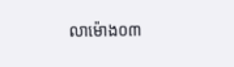លាម៉ោង០៣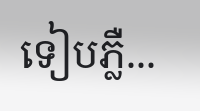ទៀបភ្លឺ...